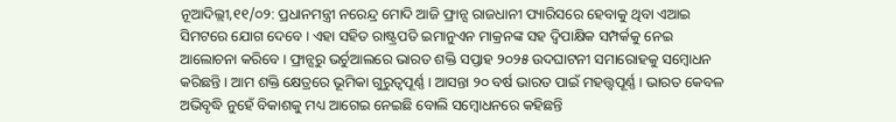ନୂଆଦିଲ୍ଲୀ,୧୧/୦୨: ପ୍ରଧାନମନ୍ତ୍ରୀ ନରେନ୍ଦ୍ର ମୋଦି ଆଜି ଫ୍ରାନ୍ସ ରାଜଧାନୀ ପ୍ୟାରିସରେ ହେବାକୁ ଥିବା ଏଆଇ ସିମଟରେ ଯୋଗ ଦେବେ । ଏହା ସହିତ ରାଷ୍ଟ୍ରପତି ଇମାନୁଏନ ମାକ୍ରନଙ୍କ ସହ ଦ୍ବିପାକ୍ଷିକ ସମ୍ପର୍କକୁ ନେଇ ଆଲୋଚନା କରିବେ । ଫ୍ରାନ୍ସରୁ ଭର୍ଚୁଆଲରେ ଭାରତ ଶକ୍ତି ସପ୍ତାହ ୨୦୨୫ ଉଦଘାଟନୀ ସମାରୋହକୁ ସମ୍ବୋଧନ କରିଛନ୍ତି । ଆମ ଶକ୍ତି କ୍ଷେତ୍ରରେ ଭୂମିକା ଗୁରୁତ୍ବପୂର୍ଣ୍ଣ । ଆସନ୍ତା ୨୦ ବର୍ଷ ଭାରତ ପାଇଁ ମହତ୍ତ୍ବପୂର୍ଣ୍ଣ । ଭାରତ କେବଳ ଅଭିବୃଦ୍ଧି ନୁହେଁ ବିକାଶକୁ ମଧ୍ୟ ଆଗେଇ ନେଇଛି ବୋଲି ସମ୍ବୋଧନରେ କହିଛନ୍ତି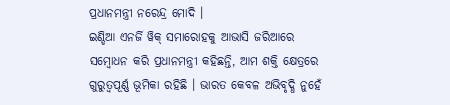ପ୍ରଧାନମନ୍ତ୍ରୀ ନରେନ୍ଦ୍ର ମୋଦି ।
ଇଣ୍ଡିଆ ଏନର୍ଜି ୱିକ୍ ସମାରୋହକୁ ଆଭାସି ଜରିଆରେ ସମ୍ବୋଧନ କରି ପ୍ରଧାନମନ୍ତ୍ରୀ କହିଛନ୍ତି, ଆମ ଶକ୍ତି କ୍ଷେତ୍ରରେ ଗୁରୁତ୍ବପୂର୍ଣ୍ଣ ଭୂମିକା ରହିଛି । ଭାରତ କେବଳ ଅଭିବୃଦ୍ଧି ନୁହେଁ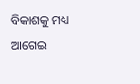ବିକାଶକୁ ମଧ୍ୟ ଆଗେଇ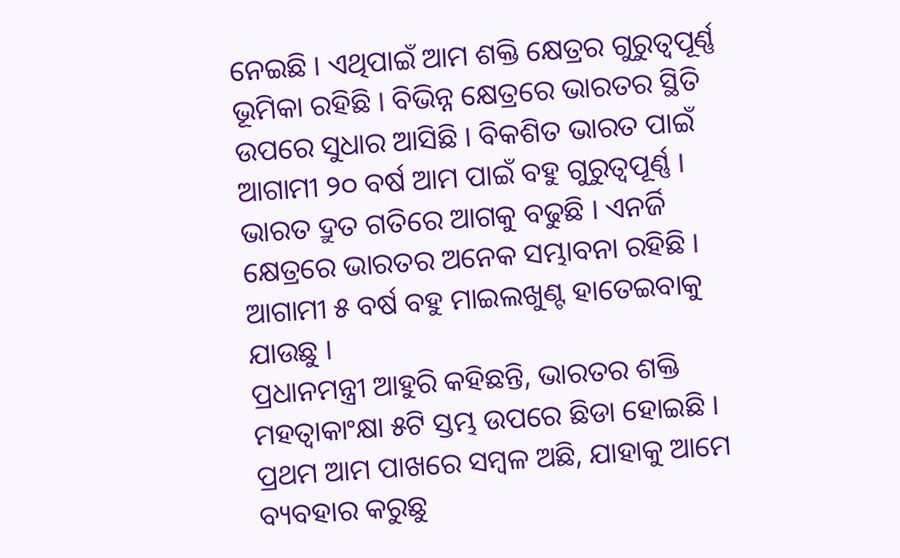ନେଇଛି । ଏଥିପାଇଁ ଆମ ଶକ୍ତି କ୍ଷେତ୍ରର ଗୁରୁତ୍ବପୂର୍ଣ୍ଣ ଭୂମିକା ରହିଛି । ବିଭିନ୍ନ କ୍ଷେତ୍ରରେ ଭାରତର ସ୍ଥିତି ଉପରେ ସୁଧାର ଆସିଛି । ବିକଶିତ ଭାରତ ପାଇଁ ଆଗାମୀ ୨୦ ବର୍ଷ ଆମ ପାଇଁ ବହୁ ଗୁରୁତ୍ବପୂର୍ଣ୍ଣ । ଭାରତ ଦ୍ରୁତ ଗତିରେ ଆଗକୁ ବଢୁଛି । ଏନର୍ଜି କ୍ଷେତ୍ରରେ ଭାରତର ଅନେକ ସମ୍ଭାବନା ରହିଛି । ଆଗାମୀ ୫ ବର୍ଷ ବହୁ ମାଇଲଖୁଣ୍ଟ ହାତେଇବାକୁ ଯାଉଛୁ ।
ପ୍ରଧାନମନ୍ତ୍ରୀ ଆହୁରି କହିଛନ୍ତି, ଭାରତର ଶକ୍ତି ମହତ୍ବାକାଂକ୍ଷା ୫ଟି ସ୍ତମ୍ଭ ଉପରେ ଛିଡା ହୋଇଛି । ପ୍ରଥମ ଆମ ପାଖରେ ସମ୍ବଳ ଅଛି, ଯାହାକୁ ଆମେ ବ୍ୟବହାର କରୁଛୁ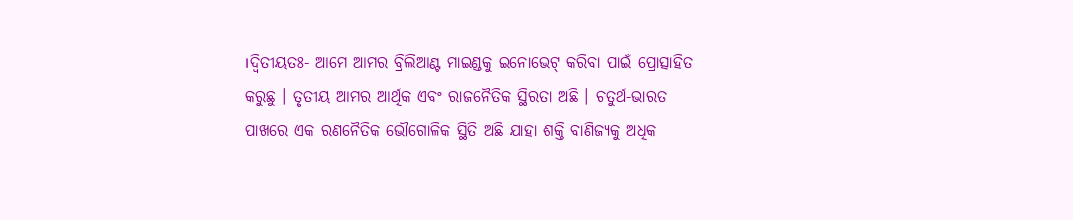।ଦ୍ବିତୀୟତଃ- ଆମେ ଆମର ବ୍ରିଲିଆଣ୍ଟ ମାଇଣ୍ଡକୁ ଇନୋଭେଟ୍ କରିବା ପାଇଁ ପ୍ରୋତ୍ସାହିତ କରୁଛୁ । ତୃତୀୟ ଆମର ଆର୍ଥିକ ଏବଂ ରାଜନୈତିକ ସ୍ଥିରତା ଅଛି । ଚତୁର୍ଥ-ଭାରତ ପାଖରେ ଏକ ରଣନୈତିକ ଭୌଗୋଳିକ ସ୍ଥିତି ଅଛି ଯାହା ଶକ୍ତି ବାଣିଜ୍ୟକୁ ଅଧିକ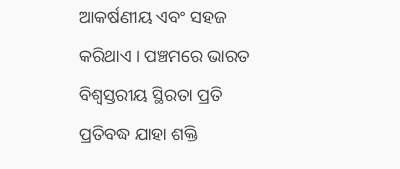ଆକର୍ଷଣୀୟ ଏବଂ ସହଜ କରିଥାଏ । ପଞ୍ଚମରେ ଭାରତ ବିଶ୍ବସ୍ତରୀୟ ସ୍ଥିରତା ପ୍ରତି ପ୍ରତିବଦ୍ଧ ଯାହା ଶକ୍ତି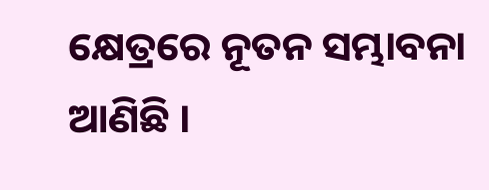କ୍ଷେତ୍ରରେ ନୂତନ ସମ୍ଭାବନା ଆଣିଛି ।